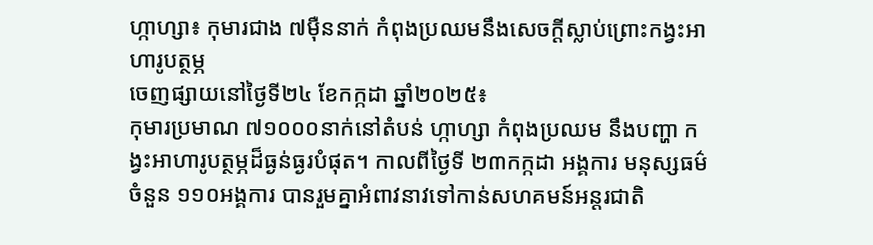ហ្កាហ្សា៖ កុមារជាង ៧ម៉ឺននាក់ កំពុងប្រឈមនឹងសេចក្ដីស្លាប់ព្រោះកង្វះអាហារូបត្ថម្ភ
ចេញផ្សាយនៅថ្ងៃទី២៤ ខែកក្កដា ឆ្នាំ២០២៥៖
កុមារប្រមាណ ៧១០០០នាក់នៅតំបន់ ហ្កាហ្សា កំពុងប្រឈម នឹងបញ្ហា កង្វះអាហារូបត្ថម្ភដ៏ធ្ងន់ធ្ងរបំផុត។ កាលពីថ្ងៃទី ២៣កក្កដា អង្គការ មនុស្សធម៌ ចំនួន ១១០អង្គការ បានរួមគ្នាអំពាវនាវទៅកាន់សហគមន៍អន្តរជាតិ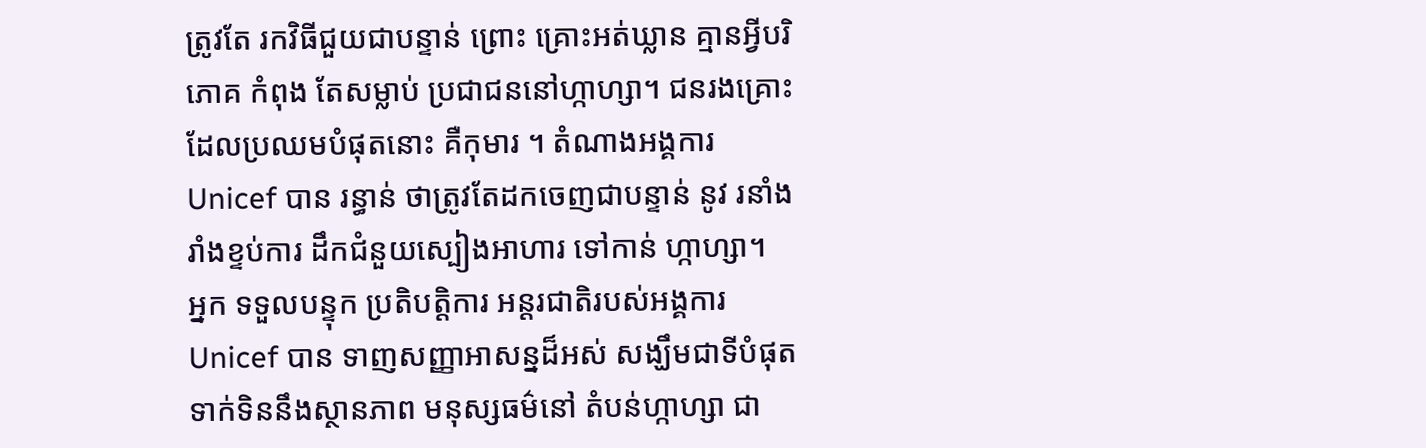ត្រូវតែ រកវិធីជួយជាបន្ទាន់ ព្រោះ គ្រោះអត់ឃ្លាន គ្មានអ្វីបរិភោគ កំពុង តែសម្លាប់ ប្រជាជននៅហ្កាហ្សា។ ជនរងគ្រោះដែលប្រឈមបំផុតនោះ គឺកុមារ ។ តំណាងអង្គការ Unicef បាន រន្ធាន់ ថាត្រូវតែដកចេញជាបន្ទាន់ នូវ រនាំងរាំងខ្ទប់ការ ដឹកជំនួយស្បៀងអាហារ ទៅកាន់ ហ្កាហ្សា។
អ្នក ទទួលបន្ទុក ប្រតិបត្តិការ អន្តរជាតិរបស់អង្គការUnicef បាន ទាញសញ្ញាអាសន្នដ៏អស់ សង្ឃឹមជាទីបំផុត ទាក់ទិននឹងស្ថានភាព មនុស្សធម៌នៅ តំបន់ហ្កាហ្សា ជា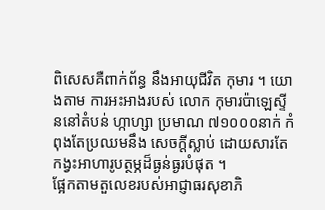ពិសេសគឺពាក់ព័ន្ធ នឹងអាយុជីវិត កុមារ ។ យោងតាម ការអះអាងរបស់ លោក កុមារប៉ាឡេស្ទីននៅតំបន់ ហ្កាហ្សា ប្រមាណ ៧១០០០នាក់ កំពុងតែប្រឈមនឹង សេចក្តីស្លាប់ ដោយសារតែ កង្វះអាហារូបត្ថម្ភដ៏ធ្ងន់ធ្ងរបំផុត ។
ផ្អែកតាមតួលេខរបស់អាជ្ញាធរសុខាភិ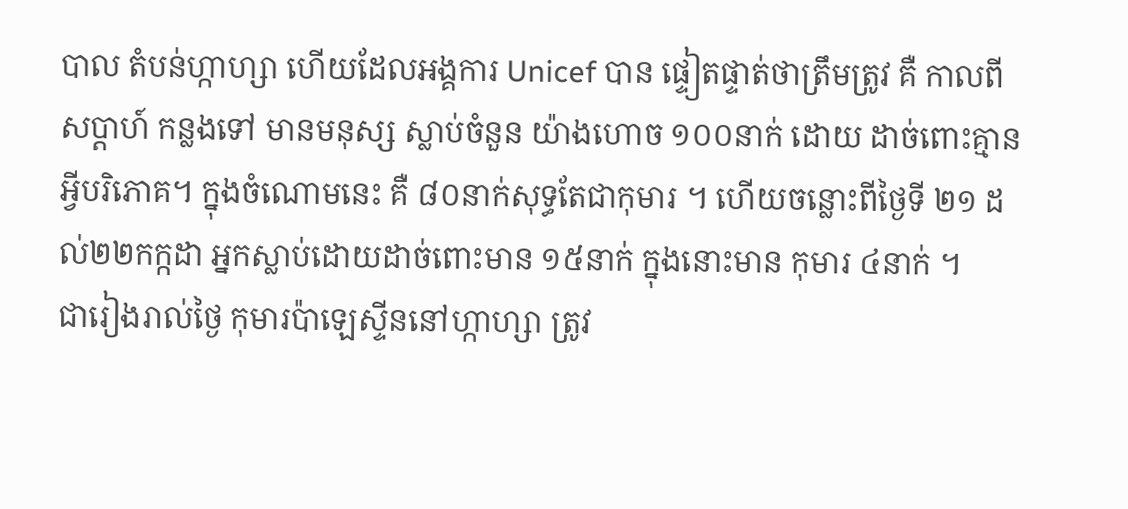បាល តំបន់ហ្កាហ្សា ហើយដែលអង្គការ Unicef បាន ផ្ទៀតផ្ទាត់ថាត្រឹមត្រូវ គឺ កាលពីសប្តាហ៍ កន្លងទៅ មានមនុស្ស ស្លាប់ចំនួន យ៉ាងហោច ១០០នាក់ ដោយ ដាច់ពោះគ្មានអ្វីបរិភោគ។ ក្នុងចំណោមនេះ គឺ ៨០នាក់សុទ្ធតែជាកុមារ ។ ហើយចន្លោះពីថ្ងៃទី ២១ ដល់២២កក្កដា អ្នកស្លាប់ដោយដាច់ពោះមាន ១៥នាក់ ក្នុងនោះមាន កុមារ ៤នាក់ ។
ជារៀងរាល់ថ្ងៃ កុមារប៉ាឡេស្ទីននៅហ្កាហ្សា ត្រូវ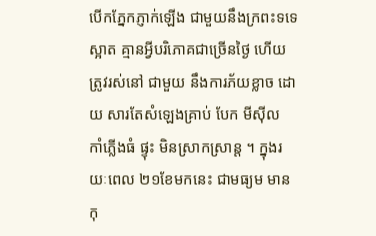បើកភ្នែកភ្ញាក់ឡើង ជាមួយនឹងក្រពះទទេ ស្អាត គ្មានអ្វីបរិភោគជាច្រើនថ្ងៃ ហើយត្រូវរស់នៅ ជាមួយ នឹងការភ័យខ្លាច ដោយ សារតែសំឡេងគ្រាប់ បែក មីស៊ីល កាំភ្លើងធំ ផ្ទុះ មិនស្រាកស្រាន្ត ។ ក្នុងរយៈពេល ២១ខែមកនេះ ជាមធ្យម មានកុ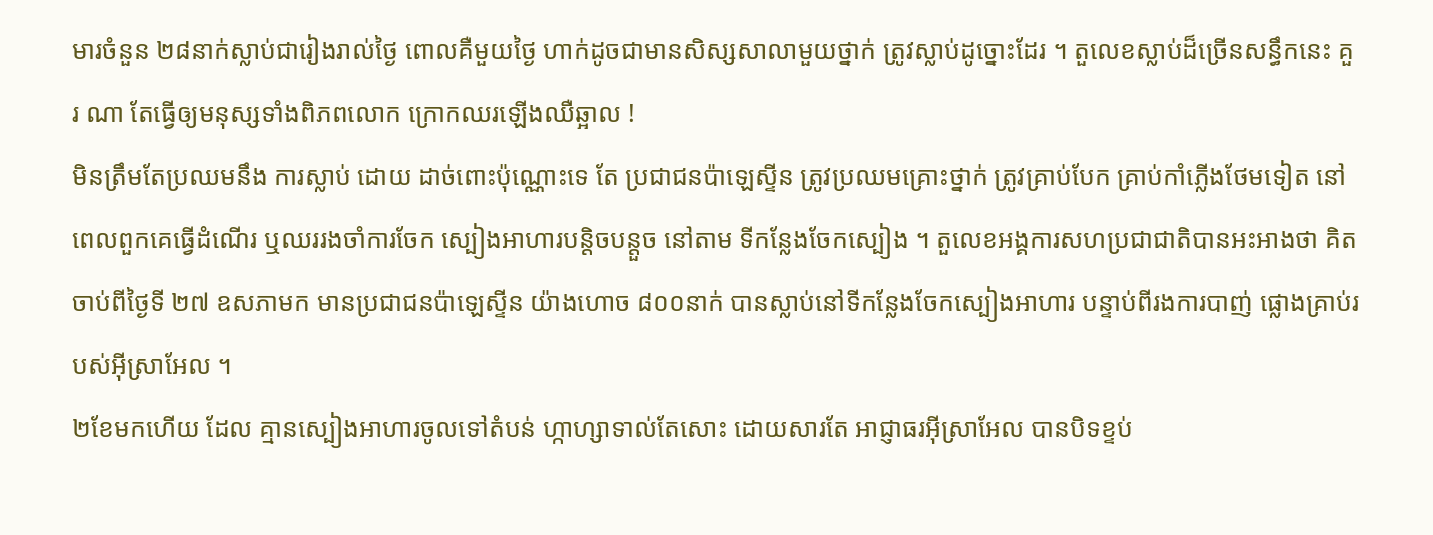មារចំនួន ២៨នាក់ស្លាប់ជារៀងរាល់ថ្ងៃ ពោលគឺមួយថ្ងៃ ហាក់ដូចជាមានសិស្សសាលាមួយថ្នាក់ ត្រូវស្លាប់ដូច្នោះដែរ ។ តួលេខស្លាប់ដ៏ច្រើនសន្ធឹកនេះ គួរ ណា តែធ្វើឲ្យមនុស្សទាំងពិភពលោក ក្រោកឈរឡើងឈឺឆ្អាល !
មិនត្រឹមតែប្រឈមនឹង ការស្លាប់ ដោយ ដាច់ពោះប៉ុណ្ណោះទេ តែ ប្រជាជនប៉ាឡេស្ទីន ត្រូវប្រឈមគ្រោះថ្នាក់ ត្រូវគ្រាប់បែក គ្រាប់កាំភ្លើងថែមទៀត នៅពេលពួកគេធ្វើដំណើរ ឬឈររងចាំការចែក ស្បៀងអាហារបន្តិចបន្តួច នៅតាម ទីកន្លែងចែកស្បៀង ។ តួលេខអង្គការសហប្រជាជាតិបានអះអាងថា គិតចាប់ពីថ្ងៃទី ២៧ ឧសភាមក មានប្រជាជនប៉ាឡេស្ទីន យ៉ាងហោច ៨០០នាក់ បានស្លាប់នៅទីកន្លែងចែកស្បៀងអាហារ បន្ទាប់ពីរងការបាញ់ ផ្លោងគ្រាប់របស់អ៊ីស្រាអែល ។
២ខែមកហើយ ដែល គ្មានស្បៀងអាហារចូលទៅតំបន់ ហ្កាហ្សាទាល់តែសោះ ដោយសារតែ អាជ្ញាធរអ៊ីស្រាអែល បានបិទខ្ទប់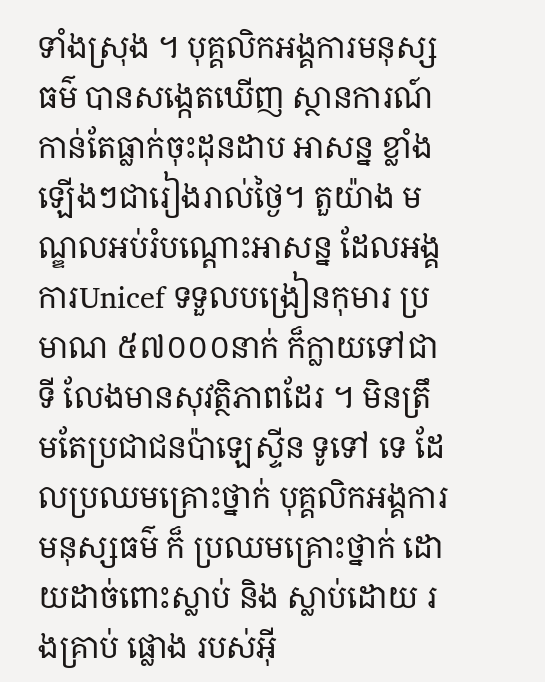ទាំងស្រុង ។ បុគ្គលិកអង្គការមនុស្សធម៌ បានសង្កេតឃើញ ស្ថានការណ៍កាន់តែធ្លាក់ចុះដុនដាប អាសន្ន ខ្លាំងឡើងៗជារៀងរាល់ថ្ងៃ។ តួយ៉ាង មណ្ឌលអប់រំបណ្តោះអាសន្ន ដែលអង្គការUnicef ទទួលបង្រៀនកុមារ ប្រមាណ ៥៧០០០នាក់ ក៏ក្លាយទៅជាទី លែងមានសុវត្ថិភាពដែរ ។ មិនត្រឹមតែប្រជាជនប៉ាឡេស្ទីន ទូទៅ ទេ ដែលប្រឈមគ្រោះថ្នាក់ បុគ្គលិកអង្គការមនុស្សធម៌ ក៏ ប្រឈមគ្រោះថ្នាក់ ដោយដាច់ពោះស្លាប់ និង ស្លាប់ដោយ រងគ្រាប់ ផ្លោង របស់អ៊ី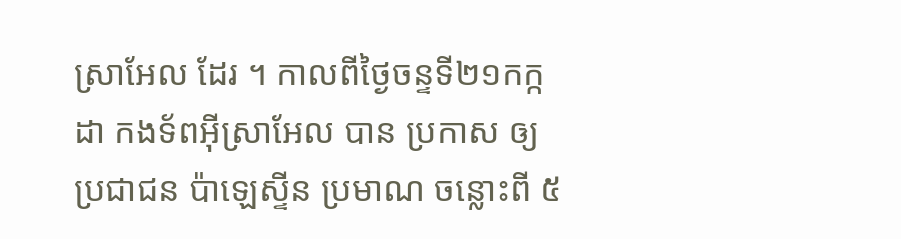ស្រាអែល ដែរ ។ កាលពីថ្ងៃចន្ទទី២១កក្កដា កងទ័ពអ៊ីស្រាអែល បាន ប្រកាស ឲ្យ ប្រជាជន ប៉ាឡេស្ទីន ប្រមាណ ចន្លោះពី ៥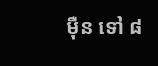ម៉ឺន ទៅ ៨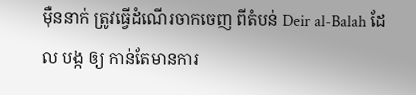ម៉ឺននាក់ ត្រូវធ្វើដំណើរចាកចេញ ពីតំបន់ Deir al-Balah ដែល បង្ក ឲ្យ កាន់តែមានការ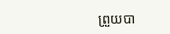ព្រួយបា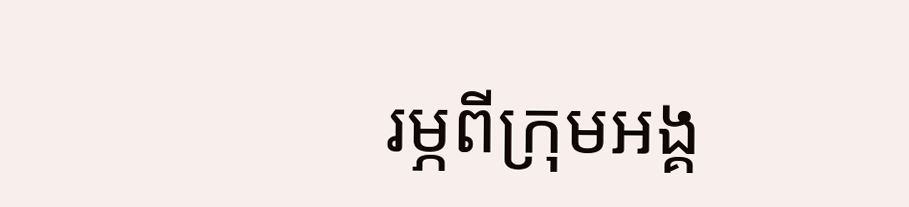រម្ភពីក្រុមអង្គ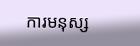ការមនុស្ស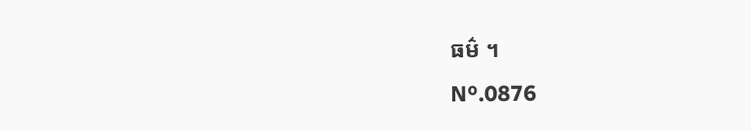ធម៌ ។
Nº.0876